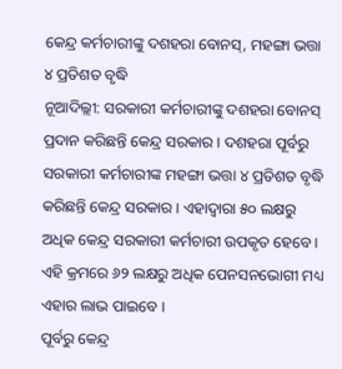କେନ୍ଦ୍ର କର୍ମଚାରୀଙ୍କୁ ଦଶହରା ବୋନସ୍, ମହଙ୍ଗା ଭତ୍ତା ୪ ପ୍ରତିଶତ ବୃଦ୍ଧି
ନୂଆଦିଲ୍ଲୀ: ସରକାରୀ କର୍ମଚାରୀଙ୍କୁ ଦଶହରା ବୋନସ୍ ପ୍ରଦାନ କରିଛନ୍ତି କେନ୍ଦ୍ର ସରକାର । ଦଶହରା ପୂର୍ବରୁ ସରକାରୀ କର୍ମଚାରୀଙ୍କ ମହଙ୍ଗା ଭତ୍ତା ୪ ପ୍ରତିଶତ ବୃଦ୍ଧି କରିଛନ୍ତି କେନ୍ଦ୍ର ସରକାର । ଏହାଦ୍ବାରା ୫୦ ଲକ୍ଷରୁ ଅଧିକ କେନ୍ଦ୍ର ସରକାରୀ କର୍ମଚାରୀ ଉପକୃତ ହେବେ । ଏହି କ୍ରମରେ ୬୨ ଲକ୍ଷରୁ ଅଧିକ ପେନସନଭୋଗୀ ମଧ୍ୟ ଏହାର ଲାଭ ପାଇବେ ।
ପୂର୍ବରୁ କେନ୍ଦ୍ର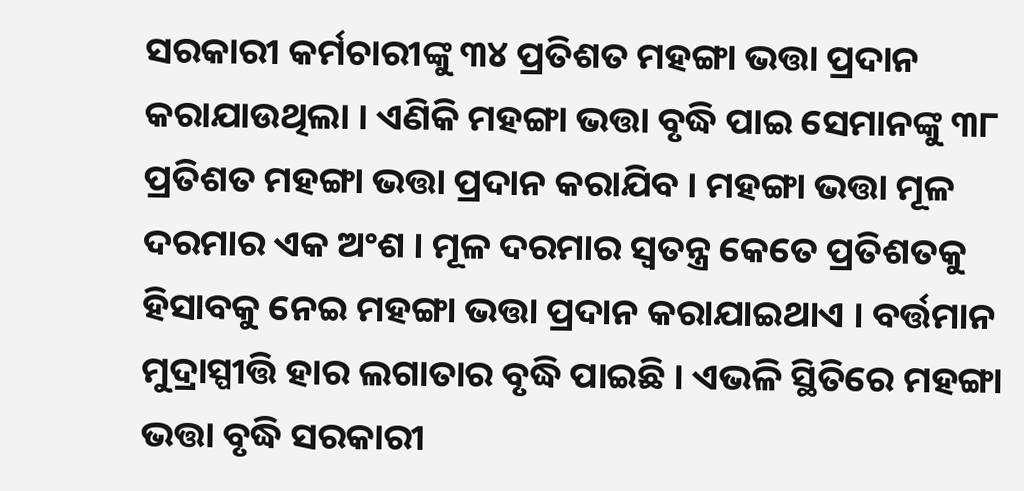ସରକାରୀ କର୍ମଚାରୀଙ୍କୁ ୩୪ ପ୍ରତିଶତ ମହଙ୍ଗା ଭତ୍ତା ପ୍ରଦାନ କରାଯାଉଥିଲା । ଏଣିକି ମହଙ୍ଗା ଭତ୍ତା ବୃଦ୍ଧି ପାଇ ସେମାନଙ୍କୁ ୩୮ ପ୍ରତିଶତ ମହଙ୍ଗା ଭତ୍ତା ପ୍ରଦାନ କରାଯିବ । ମହଙ୍ଗା ଭତ୍ତା ମୂଳ ଦରମାର ଏକ ଅଂଶ । ମୂଳ ଦରମାର ସ୍ବତନ୍ତ୍ର କେତେ ପ୍ରତିଶତକୁ ହିସାବକୁ ନେଇ ମହଙ୍ଗା ଭତ୍ତା ପ୍ରଦାନ କରାଯାଇଥାଏ । ବର୍ତ୍ତମାନ ମୁଦ୍ରାସ୍ପୀତ୍ତି ହାର ଲଗାତାର ବୃଦ୍ଧି ପାଇଛି । ଏଭଳି ସ୍ଥିତିରେ ମହଙ୍ଗା ଭତ୍ତା ବୃଦ୍ଧି ସରକାରୀ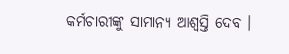କର୍ମଚାରୀଙ୍କୁ ସାମାନ୍ୟ ଆଶ୍ବସ୍ତି ଦେବ ।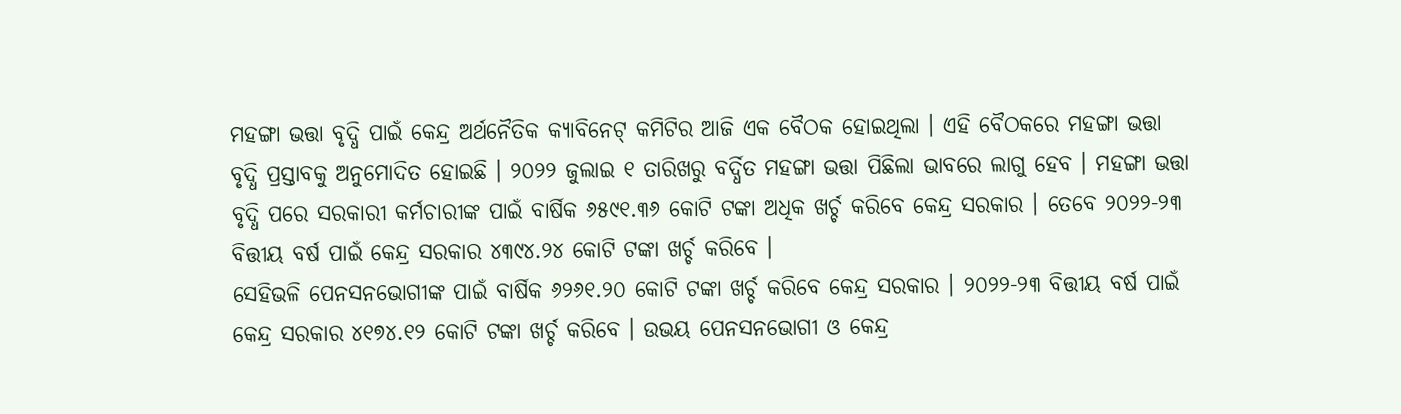ମହଙ୍ଗା ଭତ୍ତା ବୃଦ୍ଧି ପାଇଁ କେନ୍ଦ୍ର ଅର୍ଥନୈତିକ କ୍ୟାବିନେଟ୍ କମିଟିର ଆଜି ଏକ ବୈଠକ ହୋଇଥିଲା । ଏହି ବୈଠକରେ ମହଙ୍ଗା ଭତ୍ତା ବୃଦ୍ଧି ପ୍ରସ୍ତାବକୁ ଅନୁମୋଦିତ ହୋଇଛି । ୨୦୨୨ ଜୁଲାଇ ୧ ତାରିଖରୁ ବର୍ଦ୍ଧିତ ମହଙ୍ଗା ଭତ୍ତା ପିଛିଲା ଭାବରେ ଲାଗୁ ହେବ । ମହଙ୍ଗା ଭତ୍ତା ବୃଦ୍ଧି ପରେ ସରକାରୀ କର୍ମଚାରୀଙ୍କ ପାଇଁ ବାର୍ଷିକ ୬୫୯୧.୩୬ କୋଟି ଟଙ୍କା ଅଧିକ ଖର୍ଚ୍ଚ କରିବେ କେନ୍ଦ୍ର ସରକାର । ତେବେ ୨୦୨୨-୨୩ ବିତ୍ତୀୟ ବର୍ଷ ପାଇଁ କେନ୍ଦ୍ର ସରକାର ୪୩୯୪.୨୪ କୋଟି ଟଙ୍କା ଖର୍ଚ୍ଚ କରିବେ ।
ସେହିଭଳି ପେନସନଭୋଗୀଙ୍କ ପାଇଁ ବାର୍ଷିକ ୬୨୬୧.୨୦ କୋଟି ଟଙ୍କା ଖର୍ଚ୍ଚ କରିବେ କେନ୍ଦ୍ର ସରକାର । ୨୦୨୨-୨୩ ବିତ୍ତୀୟ ବର୍ଷ ପାଇଁ କେନ୍ଦ୍ର ସରକାର ୪୧୭୪.୧୨ କୋଟି ଟଙ୍କା ଖର୍ଚ୍ଚ କରିବେ । ଉଭୟ ପେନସନଭୋଗୀ ଓ କେନ୍ଦ୍ର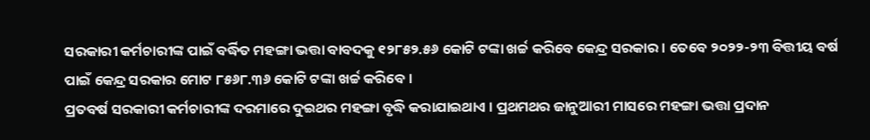ସରକାରୀ କର୍ମଚାରୀଙ୍କ ପାଇଁ ବର୍ଦ୍ଧିତ ମହଙ୍ଗା ଭତ୍ତା ବାବଦକୁ ୧୨୮୫୨.୫୬ କୋଟି ଟଙ୍କା ଖର୍ଚ୍ଚ କରିବେ କେନ୍ଦ୍ର ସରକାର । ତେବେ ୨୦୨୨-୨୩ ବିତ୍ତୀୟ ବର୍ଷ ପାଇଁ କେନ୍ଦ୍ର ସରକାର ମୋଟ ୮୫୬୮.୩୬ କୋଟି ଟଙ୍କା ଖର୍ଚ୍ଚ କରିବେ ।
ପ୍ରତବର୍ଷ ସରକାରୀ କର୍ମଚାରୀଙ୍କ ଦରମାରେ ଦୁଇଥର ମହଙ୍ଗା ବୃଦ୍ଧି କରାଯାଇଥାଏ । ପ୍ରଥମଥର ଜାନୁଆରୀ ମାସରେ ମହଙ୍ଗା ଭତ୍ତା ପ୍ରଦାନ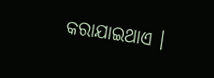କରାଯାଇଥାଏ ।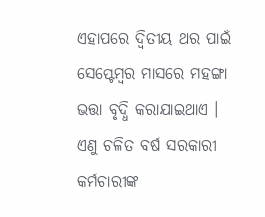ଏହାପରେ ଦ୍ବିତୀୟ ଥର ପାଇଁ ସେପ୍ଟେମ୍ବର ମାସରେ ମହଙ୍ଗା ଭତ୍ତା ବୃଦ୍ଧି କରାଯାଇଥାଏ । ଏଣୁ ଚଳିତ ବର୍ଷ ସରକାରୀ କର୍ମଚାରୀଙ୍କ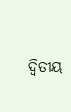ଦ୍ବିତୀୟ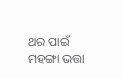ଥର ପାଇଁ ମହଙ୍ଗା ଭତ୍ତା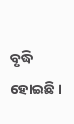ବୃଦ୍ଧି ହୋଇଛି ।